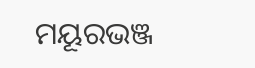ମୟୂରଭଞ୍ଜ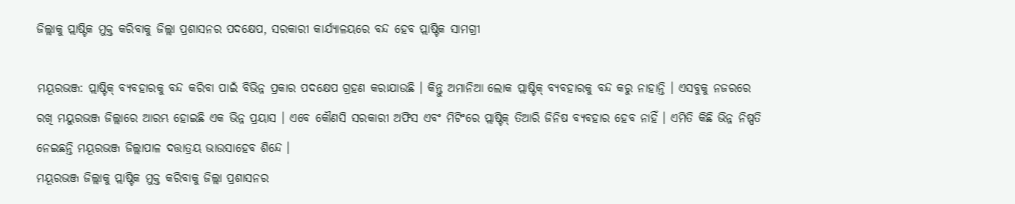ଜିଲ୍ଲାକୁ ପ୍ଲାଷ୍ଟିକ ମୁକ୍ତ କରିବାକୁ ଜିଲ୍ଲା ପ୍ରଶାସନର ପଦକ୍ଷେପ, ସରକାରୀ କାର୍ଯ୍ୟାଳୟରେ ବନ୍ଦ ହେବ ପ୍ଲାଷ୍ଟିକ ସାମଗ୍ରୀ

ମୟୂରଭଞ୍ଜ: ପ୍ଲାଷ୍ଟିକ୍ ବ୍ୟବହାରକୁ ବନ୍ଦ କରିବା ପାଇଁ ବିଭିନ୍ନ ପ୍ରକାର ପଦକ୍ଷେପ ଗ୍ରହଣ କରାଯାଉଛି । କିନ୍ତୁ ଅମାନିଆ ଲୋକ ପ୍ଲାଷ୍ଟିକ୍ ବ୍ୟବହାରକୁ ବନ୍ଦ କରୁ ନାହାନ୍ତି । ଏସବୁକୁ ନଜରରେ ରଖି ମୟୁରଭଞ୍ଜ ଜିଲ୍ଲାରେ ଆରମ୍ଭ ହୋଇଛି ଏକ ଭିନ୍ନ ପ୍ରୟାସ । ଏବେ କୌଣସି ସରକାରୀ ଅଫିସ ଏବଂ ମିଟିଂରେ ପ୍ଲାଷ୍ଟିକ୍ ତିଆରି ଜିନିଷ ବ୍ୟବହାର ହେବ ନାହିଁ । ଏମିତି କିଛି ଭିନ୍ନ ନିଷ୍ପତି ନେଇଛନ୍ତି ମୟୂରଭଞ୍ଜ ଜିଲ୍ଲାପାଳ ଦତ୍ତାତ୍ରୟ ଭାଉସାହେବ ଶିନ୍ଦେ ।
ମୟୂରଭଞ୍ଜ ଜିଲ୍ଲାକୁ ପ୍ଲାଷ୍ଟିକ ମୁକ୍ତ କରିବାକୁ ଜିଲ୍ଲା ପ୍ରଶାସନର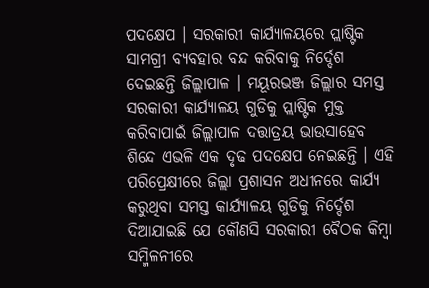ପଦକ୍ଷେପ । ସରକାରୀ କାର୍ଯ୍ୟାଳୟରେ ପ୍ଲାଷ୍ଟିକ ସାମଗ୍ରୀ ବ୍ୟବହାର ବନ୍ଦ କରିବାକୁ ନିର୍ଦ୍ଦେଶ ଦେଇଛନ୍ତି ଜିଲ୍ଲାପାଳ । ମୟୂରଭଞ୍ଜ ଜିଲ୍ଲାର ସମସ୍ତ ସରକାରୀ କାର୍ଯ୍ୟାଳୟ ଗୁଡିକୁ ପ୍ଲାଷ୍ଟିକ ମୁକ୍ତ କରିବାପାଇଁ ଜିଲ୍ଲାପାଳ ଦତ୍ତାତ୍ରୟ ଭାଉସାହେବ ଶିନ୍ଦେ ଏଭଳି ଏକ ଦୃଢ ପଦକ୍ଷେପ ନେଇଛନ୍ତି । ଏହି ପରିପ୍ରେକ୍ଷୀରେ ଜିଲ୍ଲା ପ୍ରଶାସନ ଅଧୀନରେ କାର୍ଯ୍ୟ କରୁଥିବା ସମସ୍ତ କାର୍ଯ୍ୟାଳୟ ଗୁଡିକୁ ନିର୍ଦ୍ଦେଶ ଦିଆଯାଇଛି ଯେ କୌଣସି ସରକାରୀ ବୈଠକ କିମ୍ବା ସମ୍ମିଳନୀରେ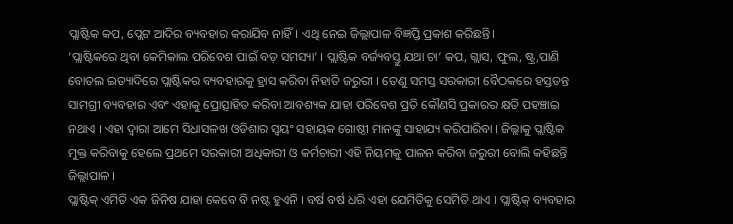ପ୍ଲାଷ୍ଟିକ କପ, ପ୍ଲେଟ ଆଦିର ବ୍ୟବହାର କରାଯିବ ନାହିଁ। ଏଥି ନେଇ ଜିଲ୍ଲାପାଳ ବିଜ୍ଞପ୍ତି ପ୍ରକାଶ କରିଛନ୍ତି।
‘ପ୍ଲାଷ୍ଟିକରେ ଥିବା କେମିକାଲ ପରିବେଶ ପାଇଁ ବଡ଼ ସମସ୍ୟା’ । ପ୍ଲାଷ୍ଟିକ ବର୍ଜ୍ୟବସ୍ତୁ ଯଥା ଚା’ କପ, ଗ୍ଲାସ, ଫୁଲ, ଷ୍ଟ୍ର,ପାଣି ବୋତଲ ଇତ୍ୟାଦିରେ ପ୍ଲାଷ୍ଟିକର ବ୍ୟବହାରକୁ ହ୍ରାସ କରିବା ନିହାତି ଜରୁରୀ । ତେଣୁ ସମସ୍ତ ସରକାରୀ ବୈଠକରେ ହସ୍ତତନ୍ତ ସାମଗ୍ରୀ ବ୍ୟବହାର ଏବଂ ଏହାକୁ ପ୍ରୋତ୍ସାହିତ କରିବା ଆବଶ୍ୟକ ଯାହା ପରିବେଶ ପ୍ରତି କୌଣସି ପ୍ରକାରର କ୍ଷତି ପହଞ୍ଚାଇ ନଥାଏ । ଏହା ଦ୍ୱାରା ଆମେ ସିଧାସଳଖ ଓଡିଶାର ସ୍ୱୟଂ ସହାୟକ ଗୋଷ୍ଠୀ ମାନଙ୍କୁ ସାହାଯ୍ୟ କରିପାରିବା । ଜିଲ୍ଲାକୁ ପ୍ଲାଷ୍ଟିକ ମୁକ୍ତ କରିବାକୁ ହେଲେ ପ୍ରଥମେ ସରକାରୀ ଅଧିକାରୀ ଓ କର୍ମଚାରୀ ଏହି ନିୟମକୁ ପାଳନ କରିବା ଜରୁରୀ ବୋଲି କହିଛନ୍ତି ଜିଲ୍ଲାପାଳ ।
ପ୍ଲାଷ୍ଟିକ୍ ଏମିତି ଏକ ଜିନିଷ ଯାହା କେବେ ବି ନଷ୍ଟ ହୁଏନି । ବର୍ଷ ବର୍ଷ ଧରି ଏହା ଯେମିତିକୁ ସେମିତି ଥାଏ । ପ୍ଲାଷ୍ଟିକ୍ ବ୍ୟବହାର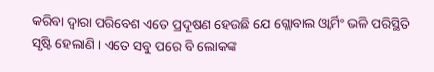କରିବା ଦ୍ୱାରା ପରିବେଶ ଏତେ ପ୍ରଦୂଷଣ ହେଉଛି ଯେ ଗ୍ଲୋବାଲ ଓ୍ଵାର୍ମିଂ ଭଳି ପରିସ୍ଥିତି ସୃଷ୍ଟି ହେଲାଣି । ଏତେ ସବୁ ପରେ ବି ଲୋକଙ୍କ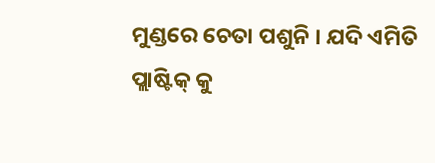ମୁଣ୍ଡରେ ଚେତା ପଶୁନି । ଯଦି ଏମିତି ପ୍ଲାଷ୍ଟିକ୍ କୁ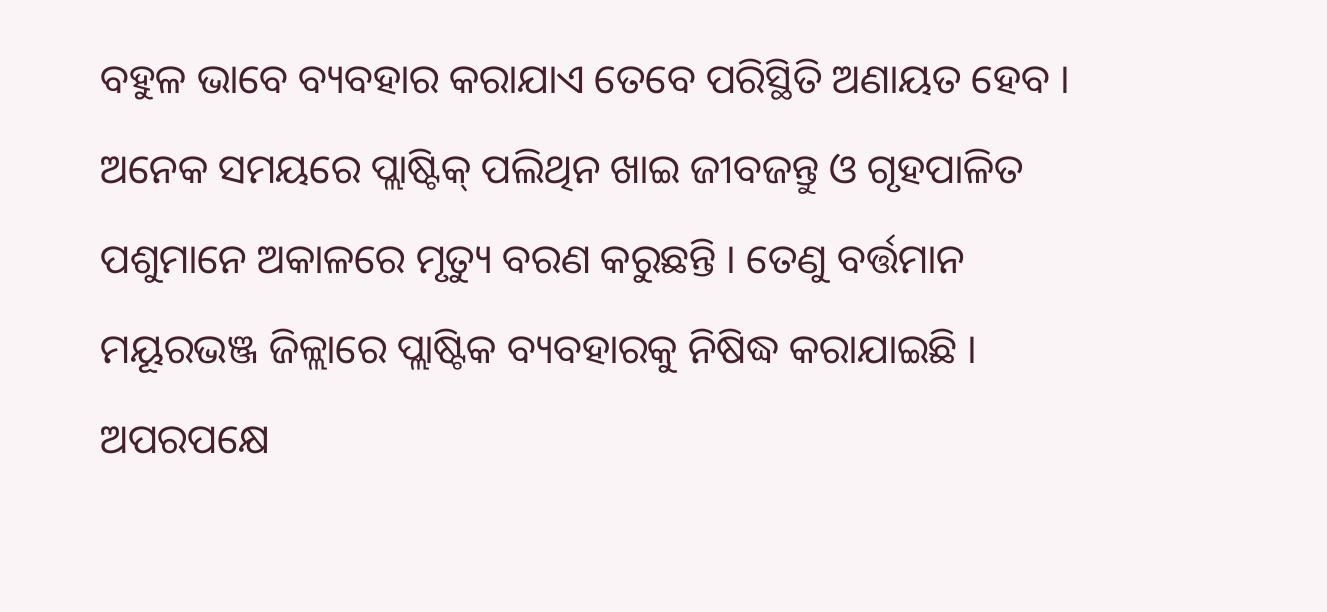ବହୁଳ ଭାବେ ବ୍ୟବହାର କରାଯାଏ ତେବେ ପରିସ୍ଥିତି ଅଣାୟତ ହେବ । ଅନେକ ସମୟରେ ପ୍ଲାଷ୍ଟିକ୍ ପଲିଥିନ ଖାଇ ଜୀବଜନ୍ତୁ ଓ ଗୃହପାଳିତ ପଶୁମାନେ ଅକାଳରେ ମୃତ୍ୟୁ ବରଣ କରୁଛନ୍ତି । ତେଣୁ ବର୍ତ୍ତମାନ ମୟୂରଭଞ୍ଜ ଜିଳ୍ଲାରେ ପ୍ଲାଷ୍ଟିକ ବ୍ୟବହାରକୁ ନିଷିଦ୍ଧ କରାଯାଇଛି । ଅପରପକ୍ଷେ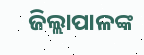ଜିଲ୍ଲାପାଳଙ୍କ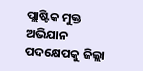ପ୍ଲାଷ୍ଟିକ ମୁକ୍ତ ଅଭିଯାନ ପଦକ୍ଷେପକୁ ଜିଲ୍ଲା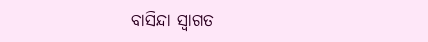ବାସିନ୍ଦା ସ୍ୱାଗତ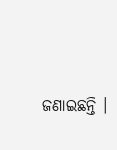ଜଣାଇଛନ୍ତି ।